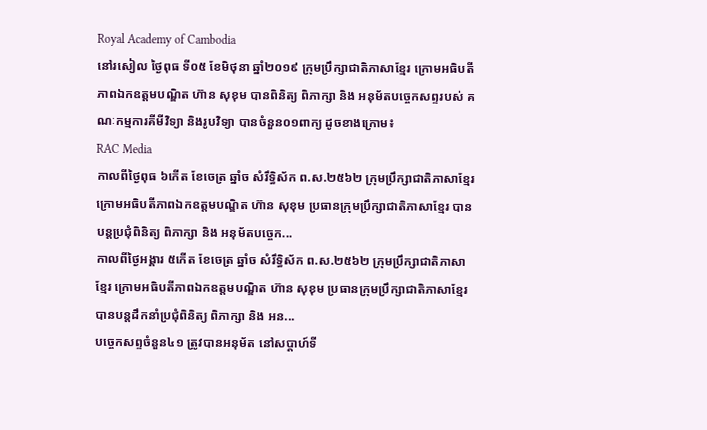Royal Academy of Cambodia
នៅរសៀល ថ្ងៃពុធ ទី០៥ ខែមិថុនា ឆ្នាំ២០១៩ ក្រុមប្រឹក្សាជាតិភាសាខ្មែរ ក្រោមអធិបតីភាពឯកឧត្តមបណ្ឌិត ហ៊ាន សុខុម បានពិនិត្យ ពិភាក្សា និង អនុម័តបច្ចេកសព្ទរបស់ គណៈកម្មការគីមីវិទ្យា និងរូបវិទ្យា បានចំនួន០១ពាក្យ ដូចខាងក្រោម៖
RAC Media
កាលពីថ្ងៃពុធ ៦កេីត ខែចេត្រ ឆ្នាំច សំរឹទ្ធិស័ក ព.ស.២៥៦២ ក្រុមប្រឹក្សាជាតិភាសាខ្មែរ ក្រោមអធិបតីភាពឯកឧត្តមបណ្ឌិត ហ៊ាន សុខុម ប្រធានក្រុមប្រឹក្សាជាតិភាសាខ្មែរ បានបន្តប្រជុំពិនិត្យ ពិភាក្សា និង អនុម័តបច្ចេក...
កាលពីថ្ងៃអង្គារ ៥កេីត ខែចេត្រ ឆ្នាំច សំរឹទ្ធិស័ក ព.ស.២៥៦២ ក្រុមប្រឹក្សាជាតិភាសាខ្មែរ ក្រោមអធិបតីភាពឯកឧត្តមបណ្ឌិត ហ៊ាន សុខុម ប្រធានក្រុមប្រឹក្សាជាតិភាសាខ្មែរ បានបន្តដឹកនាំប្រជុំពិនិត្យ ពិភាក្សា និង អន...
បច្ចេកសព្ទចំនួន៤១ ត្រូវបានអនុម័ត នៅសប្តាហ៍ទី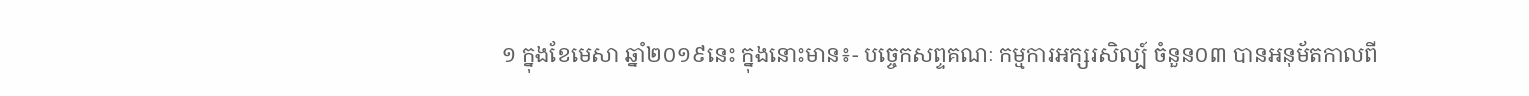១ ក្នុងខែមេសា ឆ្នាំ២០១៩នេះ ក្នុងនោះមាន៖- បច្ចេកសព្ទគណៈ កម្មការអក្សរសិល្ប៍ ចំនួន០៣ បានអនុម័តកាលពី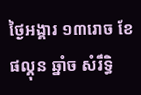ថ្ងៃអង្គារ ១៣រោច ខែផល្គុន ឆ្នាំច សំរឹទ្ធិ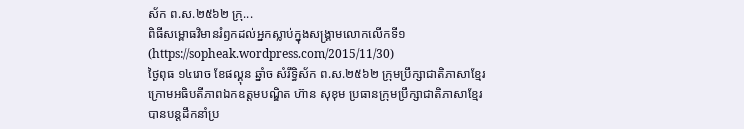ស័ក ព.ស.២៥៦២ ក្រុ...
ពិធីសម្ពោធវិមានរំឭកដល់អ្នកស្លាប់ក្នុងសង្គ្រាមលោកលើកទី១ (https://sopheak.wordpress.com/2015/11/30)
ថ្ងៃពុធ ១៤រោច ខែផល្គុន ឆ្នាំច សំរឹទ្ធិស័ក ព.ស.២៥៦២ ក្រុមប្រឹក្សាជាតិភាសាខ្មែរ ក្រោមអធិបតីភាពឯកឧត្តមបណ្ឌិត ហ៊ាន សុខុម ប្រធានក្រុមប្រឹក្សាជាតិភាសាខ្មែរ បានបន្តដឹកនាំប្រ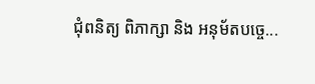ជុំពនិត្យ ពិភាក្សា និង អនុម័តបច្ចេ...